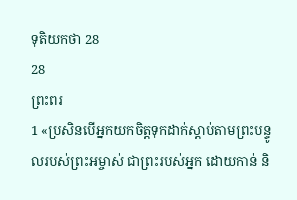ទុតិយកថា 28
28
ព្រះពរ
1 «ប្រសិនបើអ្នកយកចិត្តទុកដាក់ស្ដាប់តាមព្រះបន្ទូលរបស់ព្រះអម្ចាស់ ជាព្រះរបស់អ្នក ដោយកាន់ និ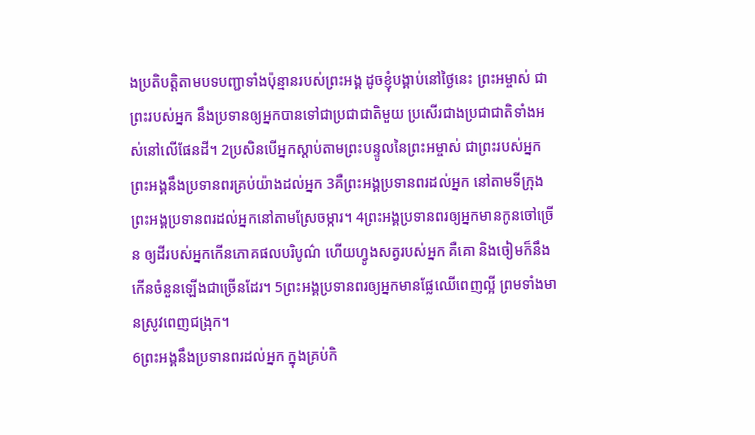ងប្រតិបត្តិតាមបទបញ្ជាទាំងប៉ុន្មានរបស់ព្រះអង្គ ដូចខ្ញុំបង្គាប់នៅថ្ងៃនេះ ព្រះអម្ចាស់ ជាព្រះរបស់អ្នក នឹងប្រទានឲ្យអ្នកបានទៅជាប្រជាជាតិមួយ ប្រសើរជាងប្រជាជាតិទាំងអស់នៅលើផែនដី។ 2ប្រសិនបើអ្នកស្ដាប់តាមព្រះបន្ទូលនៃព្រះអម្ចាស់ ជាព្រះរបស់អ្នក ព្រះអង្គនឹងប្រទានពរគ្រប់យ៉ាងដល់អ្នក 3គឺព្រះអង្គប្រទានពរដល់អ្នក នៅតាមទីក្រុង ព្រះអង្គប្រទានពរដល់អ្នកនៅតាមស្រែចម្ការ។ 4ព្រះអង្គប្រទានពរឲ្យអ្នកមានកូនចៅច្រើន ឲ្យដីរបស់អ្នកកើនភោគផលបរិបូណ៌ ហើយហ្វូងសត្វរបស់អ្នក គឺគោ និងចៀមក៏នឹងកើនចំនួនឡើងជាច្រើនដែរ។ 5ព្រះអង្គប្រទានពរឲ្យអ្នកមានផ្លែឈើពេញល្អី ព្រមទាំងមានស្រូវពេញជង្រុក។
6ព្រះអង្គនឹងប្រទានពរដល់អ្នក ក្នុងគ្រប់កិ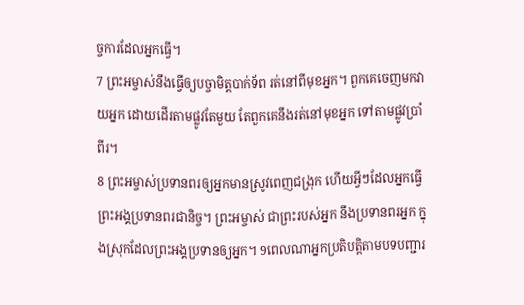ច្ចការដែលអ្នកធ្វើ។
7 ព្រះអម្ចាស់នឹងធ្វើឲ្យបច្ចាមិត្តបាក់ទ័ព រត់នៅពីមុខអ្នក។ ពួកគេចេញមកវាយអ្នក ដោយដើរតាមផ្លូវតែមួយ តែពួកគេនឹងរត់នៅមុខអ្នក ទៅតាមផ្លូវប្រាំពីរ។
8 ព្រះអម្ចាស់ប្រទានពរឲ្យអ្នកមានស្រូវពេញជង្រុក ហើយអ្វីៗដែលអ្នកធ្វើ ព្រះអង្គប្រទានពរជានិច្ច។ ព្រះអម្ចាស់ ជាព្រះរបស់អ្នក នឹងប្រទានពរអ្នក ក្នុងស្រុកដែលព្រះអង្គប្រទានឲ្យអ្នក។ 9ពេលណាអ្នកប្រតិបត្តិតាមបទបញ្ជារ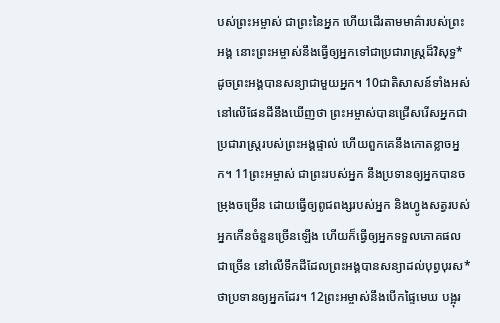បស់ព្រះអម្ចាស់ ជាព្រះនៃអ្នក ហើយដើរតាមមាគ៌ារបស់ព្រះអង្គ នោះព្រះអម្ចាស់នឹងធ្វើឲ្យអ្នកទៅជាប្រជារាស្ត្រដ៏វិសុទ្ធ* ដូចព្រះអង្គបានសន្យាជាមួយអ្នក។ 10ជាតិសាសន៍ទាំងអស់នៅលើផែនដីនឹងឃើញថា ព្រះអម្ចាស់បានជ្រើសរើសអ្នកជាប្រជារាស្ត្ររបស់ព្រះអង្គផ្ទាល់ ហើយពួកគេនឹងកោតខ្លាចអ្នក។ 11ព្រះអម្ចាស់ ជាព្រះរបស់អ្នក នឹងប្រទានឲ្យអ្នកបានចម្រុងចម្រើន ដោយធ្វើឲ្យពូជពង្សរបស់អ្នក និងហ្វូងសត្វរបស់អ្នកកើនចំនួនច្រើនឡើង ហើយក៏ធ្វើឲ្យអ្នកទទួលភោគផលជាច្រើន នៅលើទឹកដីដែលព្រះអង្គបានសន្យាដល់បុព្វបុរស* ថាប្រទានឲ្យអ្នកដែរ។ 12ព្រះអម្ចាស់នឹងបើកផ្ទៃមេឃ បង្អុរ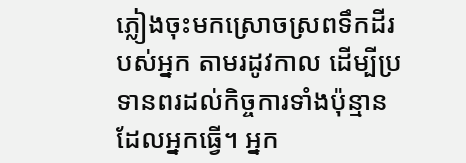ភ្លៀងចុះមកស្រោចស្រពទឹកដីរបស់អ្នក តាមរដូវកាល ដើម្បីប្រទានពរដល់កិច្ចការទាំងប៉ុន្មានដែលអ្នកធ្វើ។ អ្នក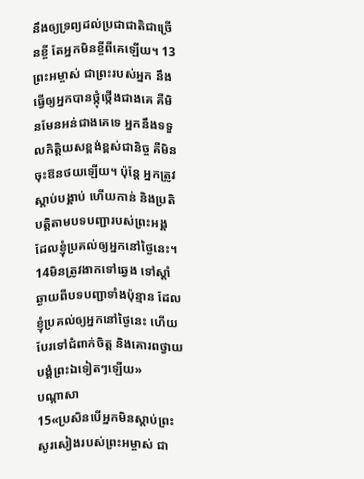នឹងឲ្យទ្រព្យដល់ប្រជាជាតិជាច្រើនខ្ចី តែអ្នកមិនខ្ចីពីគេឡើយ។ 13ព្រះអម្ចាស់ ជាព្រះរបស់អ្នក នឹងធ្វើឲ្យអ្នកបានថ្កុំថ្កើងជាងគេ គឺមិនមែនអន់ជាងគេទេ អ្នកនឹងទទួលកិត្តិយសខ្ពង់ខ្ពស់ជានិច្ច គឺមិនចុះឱនថយឡើយ។ ប៉ុន្តែ អ្នកត្រូវស្ដាប់បង្គាប់ ហើយកាន់ និងប្រតិបត្តិតាមបទបញ្ជារបស់ព្រះអង្គ ដែលខ្ញុំប្រគល់ឲ្យអ្នកនៅថ្ងៃនេះ។ 14មិនត្រូវងាកទៅឆ្វេង ទៅស្ដាំ ឆ្ងាយពីបទបញ្ជាទាំងប៉ុន្មាន ដែលខ្ញុំប្រគល់ឲ្យអ្នកនៅថ្ងៃនេះ ហើយបែរទៅជំពាក់ចិត្ត និងគោរពថ្វាយបង្គំព្រះឯទៀតៗឡើយ»
បណ្ដាសា
15«ប្រសិនបើអ្នកមិនស្ដាប់ព្រះសូរសៀងរបស់ព្រះអម្ចាស់ ជា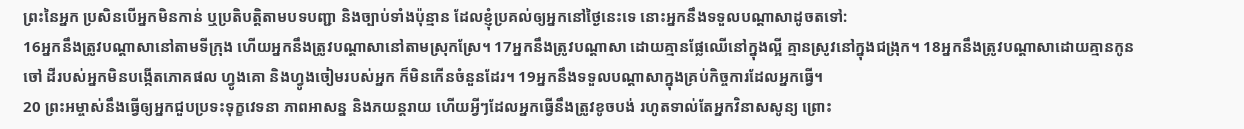ព្រះនៃអ្នក ប្រសិនបើអ្នកមិនកាន់ ឬប្រតិបត្តិតាមបទបញ្ជា និងច្បាប់ទាំងប៉ុន្មាន ដែលខ្ញុំប្រគល់ឲ្យអ្នកនៅថ្ងៃនេះទេ នោះអ្នកនឹងទទួលបណ្ដាសាដូចតទៅ:
16អ្នកនឹងត្រូវបណ្ដាសានៅតាមទីក្រុង ហើយអ្នកនឹងត្រូវបណ្ដាសានៅតាមស្រុកស្រែ។ 17អ្នកនឹងត្រូវបណ្ដាសា ដោយគ្មានផ្លែឈើនៅក្នុងល្អី គ្មានស្រូវនៅក្នុងជង្រុក។ 18អ្នកនឹងត្រូវបណ្ដាសាដោយគ្មានកូនចៅ ដីរបស់អ្នកមិនបង្កើតភោគផល ហ្វូងគោ និងហ្វូងចៀមរបស់អ្នក ក៏មិនកើនចំនួនដែរ។ 19អ្នកនឹងទទួលបណ្ដាសាក្នុងគ្រប់កិច្ចការដែលអ្នកធ្វើ។
20 ព្រះអម្ចាស់នឹងធ្វើឲ្យអ្នកជួបប្រទះទុក្ខវេទនា ភាពអាសន្ន និងភយន្តរាយ ហើយអ្វីៗដែលអ្នកធ្វើនឹងត្រូវខូចបង់ រហូតទាល់តែអ្នកវិនាសសូន្យ ព្រោះ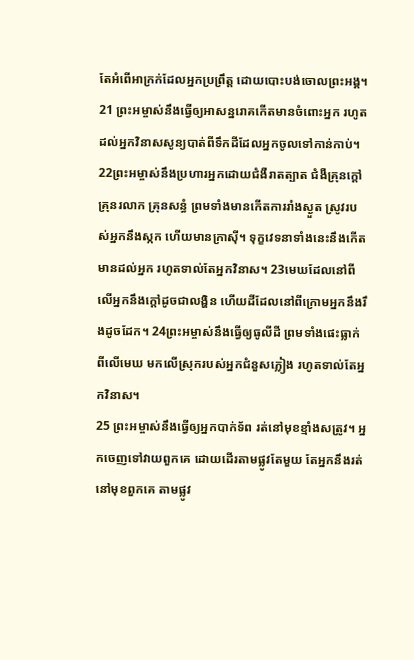តែអំពើអាក្រក់ដែលអ្នកប្រព្រឹត្ត ដោយបោះបង់ចោលព្រះអង្គ។
21 ព្រះអម្ចាស់នឹងធ្វើឲ្យអាសន្នរោគកើតមានចំពោះអ្នក រហូតដល់អ្នកវិនាសសូន្យបាត់ពីទឹកដីដែលអ្នកចូលទៅកាន់កាប់។ 22ព្រះអម្ចាស់នឹងប្រហារអ្នកដោយជំងឺរាតត្បាត ជំងឺគ្រុនក្ដៅ គ្រុនរលាក គ្រុនសន្ធំ ព្រមទាំងមានកើតការរាំងស្ងួត ស្រូវរបស់អ្នកនឹងស្កក ហើយមានក្រាស៊ី។ ទុក្ខវេទនាទាំងនេះនឹងកើតមានដល់អ្នក រហូតទាល់តែអ្នកវិនាស។ 23មេឃដែលនៅពីលើអ្នកនឹងក្ដៅដូចជាលង្ហិន ហើយដីដែលនៅពីក្រោមអ្នកនឹងរឹងដូចដែក។ 24ព្រះអម្ចាស់នឹងធ្វើឲ្យធូលីដី ព្រមទាំងផេះធ្លាក់ពីលើមេឃ មកលើស្រុករបស់អ្នកជំនួសភ្លៀង រហូតទាល់តែអ្នកវិនាស។
25 ព្រះអម្ចាស់នឹងធ្វើឲ្យអ្នកបាក់ទ័ព រត់នៅមុខខ្មាំងសត្រូវ។ អ្នកចេញទៅវាយពួកគេ ដោយដើរតាមផ្លូវតែមួយ តែអ្នកនឹងរត់នៅមុខពួកគេ តាមផ្លូវ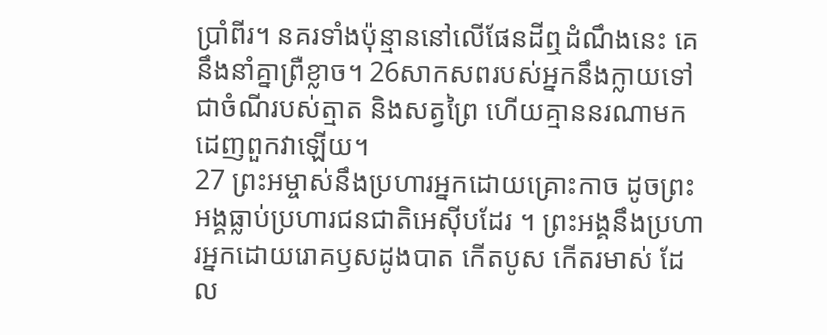ប្រាំពីរ។ នគរទាំងប៉ុន្មាននៅលើផែនដីឮដំណឹងនេះ គេនឹងនាំគ្នាព្រឺខ្លាច។ 26សាកសពរបស់អ្នកនឹងក្លាយទៅជាចំណីរបស់ត្មាត និងសត្វព្រៃ ហើយគ្មាននរណាមកដេញពួកវាឡើយ។
27 ព្រះអម្ចាស់នឹងប្រហារអ្នកដោយគ្រោះកាច ដូចព្រះអង្គធ្លាប់ប្រហារជនជាតិអេស៊ីបដែរ ។ ព្រះអង្គនឹងប្រហារអ្នកដោយរោគឫសដូងបាត កើតបូស កើតរមាស់ ដែល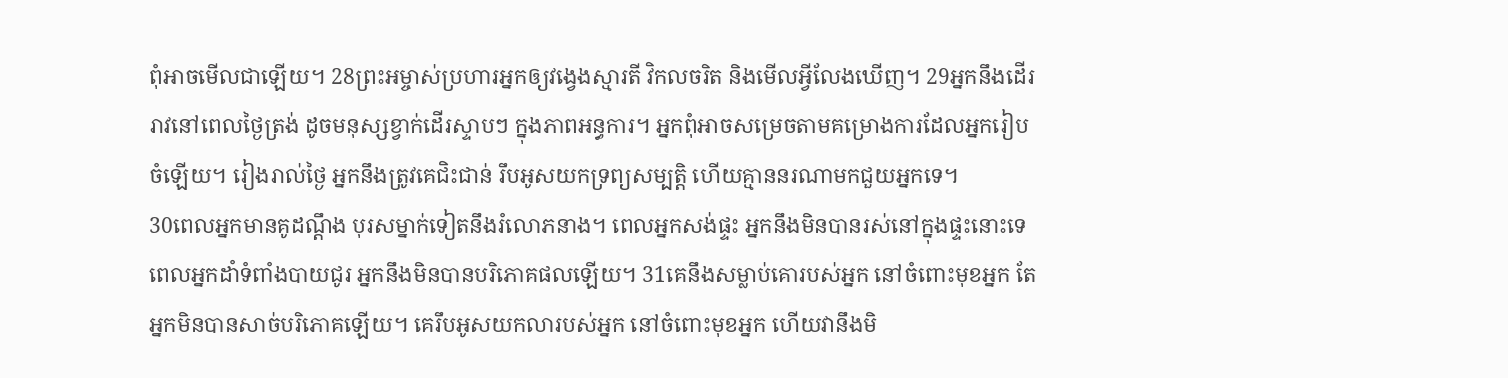ពុំអាចមើលជាឡើយ។ 28ព្រះអម្ចាស់ប្រហារអ្នកឲ្យវង្វេងស្មារតី វិកលចរិត និងមើលអ្វីលែងឃើញ។ 29អ្នកនឹងដើររាវនៅពេលថ្ងៃត្រង់ ដូចមនុស្សខ្វាក់ដើរស្ទាបៗ ក្នុងភាពអន្ធការ។ អ្នកពុំអាចសម្រេចតាមគម្រោងការដែលអ្នករៀបចំឡើយ។ រៀងរាល់ថ្ងៃ អ្នកនឹងត្រូវគេជិះជាន់ រឹបអូសយកទ្រព្យសម្បត្តិ ហើយគ្មាននរណាមកជួយអ្នកទេ។
30ពេលអ្នកមានគូដណ្ដឹង បុរសម្នាក់ទៀតនឹងរំលោភនាង។ ពេលអ្នកសង់ផ្ទះ អ្នកនឹងមិនបានរស់នៅក្នុងផ្ទះនោះទេ ពេលអ្នកដាំទំពាំងបាយជូរ អ្នកនឹងមិនបានបរិភោគផលឡើយ។ 31គេនឹងសម្លាប់គោរបស់អ្នក នៅចំពោះមុខអ្នក តែអ្នកមិនបានសាច់បរិភោគឡើយ។ គេរឹបអូសយកលារបស់អ្នក នៅចំពោះមុខអ្នក ហើយវានឹងមិ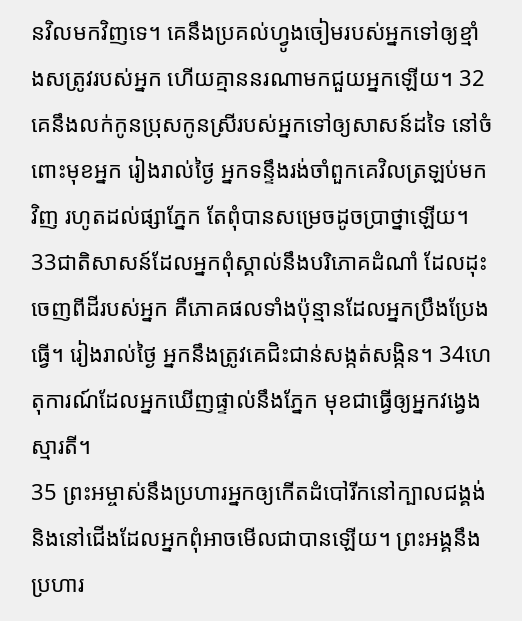នវិលមកវិញទេ។ គេនឹងប្រគល់ហ្វូងចៀមរបស់អ្នកទៅឲ្យខ្មាំងសត្រូវរបស់អ្នក ហើយគ្មាននរណាមកជួយអ្នកឡើយ។ 32គេនឹងលក់កូនប្រុសកូនស្រីរបស់អ្នកទៅឲ្យសាសន៍ដទៃ នៅចំពោះមុខអ្នក រៀងរាល់ថ្ងៃ អ្នកទន្ទឹងរង់ចាំពួកគេវិលត្រឡប់មកវិញ រហូតដល់ផ្សាភ្នែក តែពុំបានសម្រេចដូចប្រាថ្នាឡើយ។ 33ជាតិសាសន៍ដែលអ្នកពុំស្គាល់នឹងបរិភោគដំណាំ ដែលដុះចេញពីដីរបស់អ្នក គឺភោគផលទាំងប៉ុន្មានដែលអ្នកប្រឹងប្រែងធ្វើ។ រៀងរាល់ថ្ងៃ អ្នកនឹងត្រូវគេជិះជាន់សង្កត់សង្កិន។ 34ហេតុការណ៍ដែលអ្នកឃើញផ្ទាល់នឹងភ្នែក មុខជាធ្វើឲ្យអ្នកវង្វេងស្មារតី។
35 ព្រះអម្ចាស់នឹងប្រហារអ្នកឲ្យកើតដំបៅរីកនៅក្បាលជង្គង់ និងនៅជើងដែលអ្នកពុំអាចមើលជាបានឡើយ។ ព្រះអង្គនឹងប្រហារ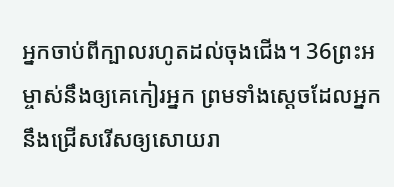អ្នកចាប់ពីក្បាលរហូតដល់ចុងជើង។ 36ព្រះអម្ចាស់នឹងឲ្យគេកៀរអ្នក ព្រមទាំងស្ដេចដែលអ្នកនឹងជ្រើសរើសឲ្យសោយរា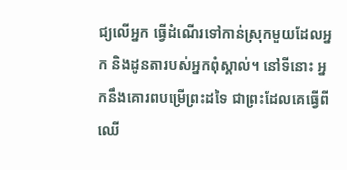ជ្យលើអ្នក ធ្វើដំណើរទៅកាន់ស្រុកមួយដែលអ្នក និងដូនតារបស់អ្នកពុំស្គាល់។ នៅទីនោះ អ្នកនឹងគោរពបម្រើព្រះដទៃ ជាព្រះដែលគេធ្វើពីឈើ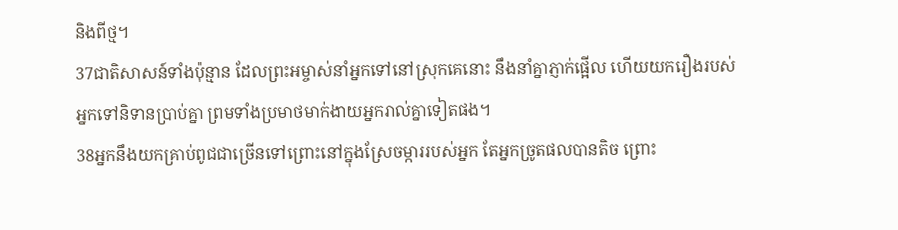និងពីថ្ម។
37ជាតិសាសន៍ទាំងប៉ុន្មាន ដែលព្រះអម្ចាស់នាំអ្នកទៅនៅស្រុកគេនោះ នឹងនាំគ្នាភ្ញាក់ផ្អើល ហើយយករឿងរបស់អ្នកទៅនិទានប្រាប់គ្នា ព្រមទាំងប្រមាថមាក់ងាយអ្នករាល់គ្នាទៀតផង។
38អ្នកនឹងយកគ្រាប់ពូជជាច្រើនទៅព្រោះនៅក្នុងស្រែចម្ការរបស់អ្នក តែអ្នកច្រូតផលបានតិច ព្រោះ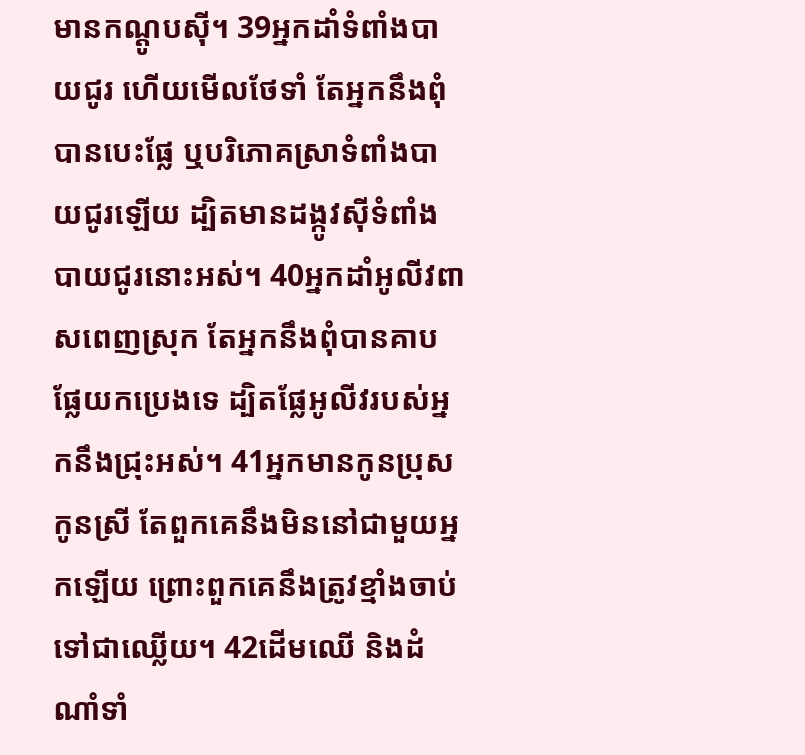មានកណ្ដូបស៊ី។ 39អ្នកដាំទំពាំងបាយជូរ ហើយមើលថែទាំ តែអ្នកនឹងពុំបានបេះផ្លែ ឬបរិភោគស្រាទំពាំងបាយជូរឡើយ ដ្បិតមានដង្កូវស៊ីទំពាំងបាយជូរនោះអស់។ 40អ្នកដាំអូលីវពាសពេញស្រុក តែអ្នកនឹងពុំបានគាបផ្លែយកប្រេងទេ ដ្បិតផ្លែអូលីវរបស់អ្នកនឹងជ្រុះអស់។ 41អ្នកមានកូនប្រុសកូនស្រី តែពួកគេនឹងមិននៅជាមួយអ្នកឡើយ ព្រោះពួកគេនឹងត្រូវខ្មាំងចាប់ទៅជាឈ្លើយ។ 42ដើមឈើ និងដំណាំទាំ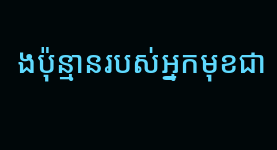ងប៉ុន្មានរបស់អ្នកមុខជា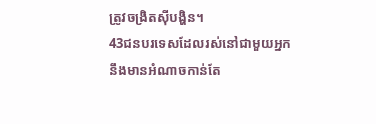ត្រូវចង្រិតស៊ីបង្ហិន។
43ជនបរទេសដែលរស់នៅជាមួយអ្នកនឹងមានអំណាចកាន់តែ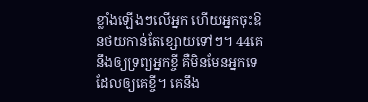ខ្លាំងឡើងៗលើអ្នក ហើយអ្នកចុះឱនថយកាន់តែខ្សោយទៅៗ។ 44គេនឹងឲ្យទ្រព្យអ្នកខ្ចី គឺមិនមែនអ្នកទេដែលឲ្យគេខ្ចី។ គេនឹង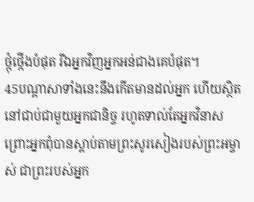ថ្កុំថ្កើងបំផុត រីឯអ្នកវិញអ្នកអន់ជាងគេបំផុត។
45បណ្ដាសាទាំងនេះនឹងកើតមានដល់អ្នក ហើយស្ថិតនៅជាប់ជាមួយអ្នកជានិច្ច រហូតទាល់តែអ្នកវិនាស ព្រោះអ្នកពុំបានស្ដាប់តាមព្រះសូរសៀងរបស់ព្រះអម្ចាស់ ជាព្រះរបស់អ្នក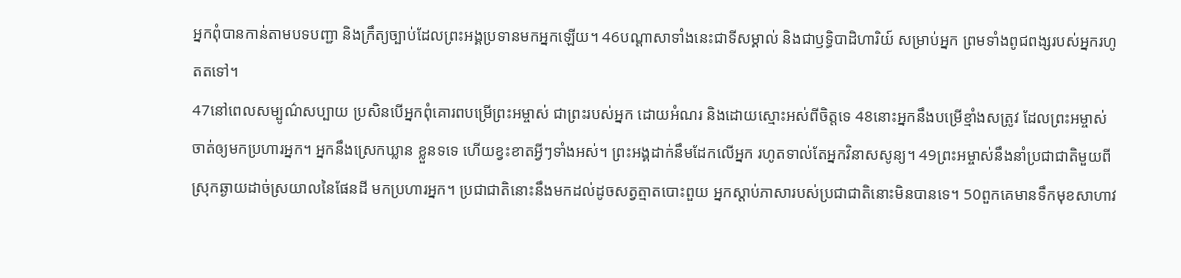អ្នកពុំបានកាន់តាមបទបញ្ជា និងក្រឹត្យច្បាប់ដែលព្រះអង្គប្រទានមកអ្នកឡើយ។ 46បណ្ដាសាទាំងនេះជាទីសម្គាល់ និងជាឫទ្ធិបាដិហារិយ៍ សម្រាប់អ្នក ព្រមទាំងពូជពង្សរបស់អ្នករហូតតទៅ។
47នៅពេលសម្បូណ៌សប្បាយ ប្រសិនបើអ្នកពុំគោរពបម្រើព្រះអម្ចាស់ ជាព្រះរបស់អ្នក ដោយអំណរ និងដោយស្មោះអស់ពីចិត្តទេ 48នោះអ្នកនឹងបម្រើខ្មាំងសត្រូវ ដែលព្រះអម្ចាស់ចាត់ឲ្យមកប្រហារអ្នក។ អ្នកនឹងស្រេកឃ្លាន ខ្លួនទទេ ហើយខ្វះខាតអ្វីៗទាំងអស់។ ព្រះអង្គដាក់នឹមដែកលើអ្នក រហូតទាល់តែអ្នកវិនាសសូន្យ។ 49ព្រះអម្ចាស់នឹងនាំប្រជាជាតិមួយពីស្រុកឆ្ងាយដាច់ស្រយាលនៃផែនដី មកប្រហារអ្នក។ ប្រជាជាតិនោះនឹងមកដល់ដូចសត្វត្មាតបោះពួយ អ្នកស្ដាប់ភាសារបស់ប្រជាជាតិនោះមិនបានទេ។ 50ពួកគេមានទឹកមុខសាហាវ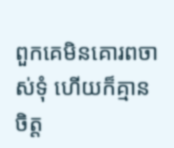ពួកគេមិនគោរពចាស់ទុំ ហើយក៏គ្មានចិត្ត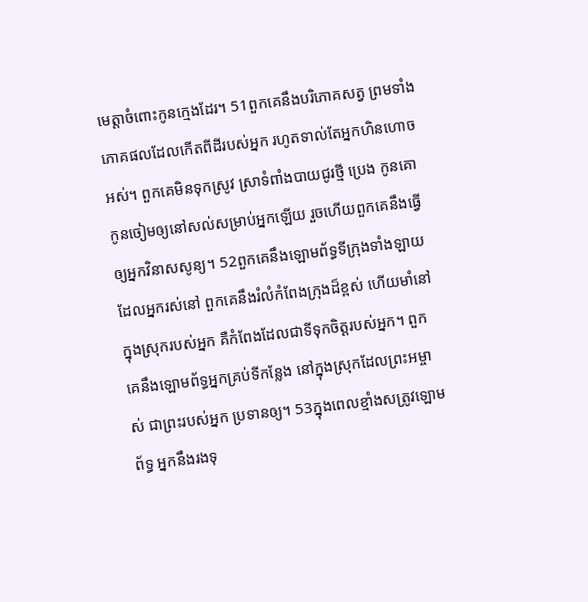មេត្តាចំពោះកូនក្មេងដែរ។ 51ពួកគេនឹងបរិភោគសត្វ ព្រមទាំងភោគផលដែលកើតពីដីរបស់អ្នក រហូតទាល់តែអ្នកហិនហោចអស់។ ពួកគេមិនទុកស្រូវ ស្រាទំពាំងបាយជូរថ្មី ប្រេង កូនគោ កូនចៀមឲ្យនៅសល់សម្រាប់អ្នកឡើយ រួចហើយពួកគេនឹងធ្វើឲ្យអ្នកវិនាសសូន្យ។ 52ពួកគេនឹងឡោមព័ទ្ធទីក្រុងទាំងឡាយដែលអ្នករស់នៅ ពួកគេនឹងរំលំកំពែងក្រុងដ៏ខ្ពស់ ហើយមាំនៅក្នុងស្រុករបស់អ្នក គឺកំពែងដែលជាទីទុកចិត្តរបស់អ្នក។ ពួកគេនឹងឡោមព័ទ្ធអ្នកគ្រប់ទីកន្លែង នៅក្នុងស្រុកដែលព្រះអម្ចាស់ ជាព្រះរបស់អ្នក ប្រទានឲ្យ។ 53ក្នុងពេលខ្មាំងសត្រូវឡោមព័ទ្ធ អ្នកនឹងរងទុ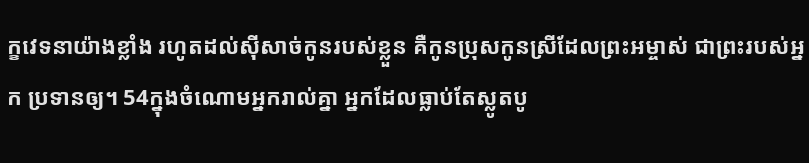ក្ខវេទនាយ៉ាងខ្លាំង រហូតដល់ស៊ីសាច់កូនរបស់ខ្លួន គឺកូនប្រុសកូនស្រីដែលព្រះអម្ចាស់ ជាព្រះរបស់អ្នក ប្រទានឲ្យ។ 54ក្នុងចំណោមអ្នករាល់គ្នា អ្នកដែលធ្លាប់តែស្លូតបូ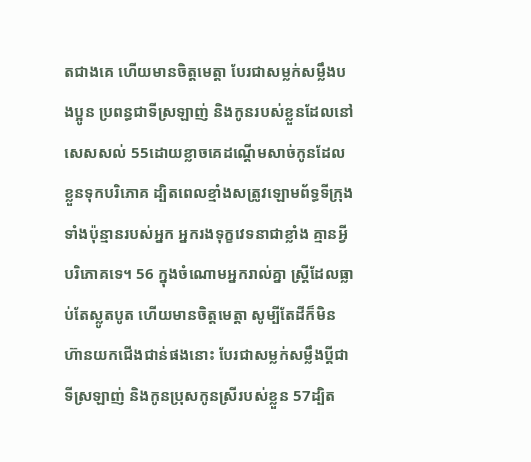តជាងគេ ហើយមានចិត្តមេត្តា បែរជាសម្លក់សម្លឹងបងប្អូន ប្រពន្ធជាទីស្រឡាញ់ និងកូនរបស់ខ្លួនដែលនៅសេសសល់ 55ដោយខ្លាចគេដណ្ដើមសាច់កូនដែលខ្លួនទុកបរិភោគ ដ្បិតពេលខ្មាំងសត្រូវឡោមព័ទ្ធទីក្រុងទាំងប៉ុន្មានរបស់អ្នក អ្នករងទុក្ខវេទនាជាខ្លាំង គ្មានអ្វីបរិភោគទេ។ 56 ក្នុងចំណោមអ្នករាល់គ្នា ស្ត្រីដែលធ្លាប់តែស្លូតបូត ហើយមានចិត្តមេត្តា សូម្បីតែដីក៏មិនហ៊ានយកជើងជាន់ផងនោះ បែរជាសម្លក់សម្លឹងប្ដីជាទីស្រឡាញ់ និងកូនប្រុសកូនស្រីរបស់ខ្លួន 57ដ្បិត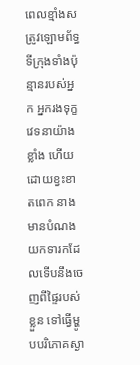ពេលខ្មាំងសត្រូវឡោមព័ទ្ធទីក្រុងទាំងប៉ុន្មានរបស់អ្នក អ្នករងទុក្ខវេទនាយ៉ាងខ្លាំង ហើយដោយខ្វះខាតពេក នាងមានបំណងយកទារកដែលទើបនឹងចេញពីផ្ទៃរបស់ខ្លួន ទៅធ្វើម្ហូបបរិភោគស្ងា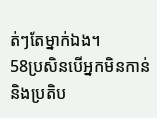ត់ៗតែម្នាក់ឯង។
58ប្រសិនបើអ្នកមិនកាន់ និងប្រតិប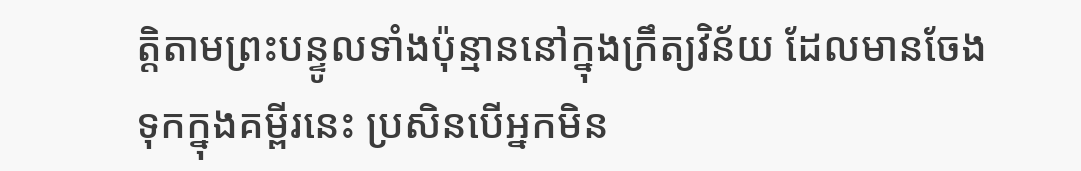ត្តិតាមព្រះបន្ទូលទាំងប៉ុន្មាននៅក្នុងក្រឹត្យវិន័យ ដែលមានចែងទុកក្នុងគម្ពីរនេះ ប្រសិនបើអ្នកមិន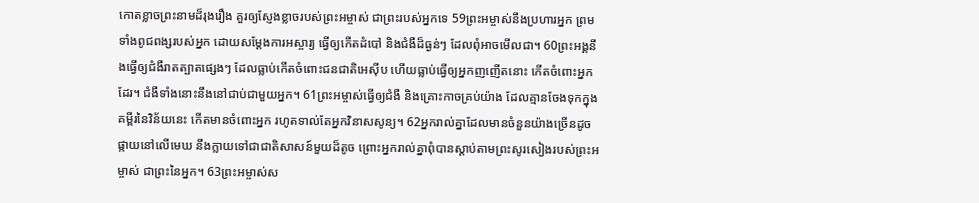កោតខ្លាចព្រះនាមដ៏រុងរឿង គួរឲ្យស្ញែងខ្លាចរបស់ព្រះអម្ចាស់ ជាព្រះរបស់អ្នកទេ 59ព្រះអម្ចាស់នឹងប្រហារអ្នក ព្រមទាំងពូជពង្សរបស់អ្នក ដោយសម្តែងការអស្ចារ្យ ធ្វើឲ្យកើតដំបៅ និងជំងឺដ៏ធ្ងន់ៗ ដែលពុំអាចមើលជា។ 60ព្រះអង្គនឹងធ្វើឲ្យជំងឺរាតត្បាតផ្សេងៗ ដែលធ្លាប់កើតចំពោះជនជាតិអេស៊ីប ហើយធ្លាប់ធ្វើឲ្យអ្នកញញើតនោះ កើតចំពោះអ្នកដែរ។ ជំងឺទាំងនោះនឹងនៅជាប់ជាមួយអ្នក។ 61ព្រះអម្ចាស់ធ្វើឲ្យជំងឺ និងគ្រោះកាចគ្រប់យ៉ាង ដែលគ្មានចែងទុកក្នុងគម្ពីរនៃវិន័យនេះ កើតមានចំពោះអ្នក រហូតទាល់តែអ្នកវិនាសសូន្យ។ 62អ្នករាល់គ្នាដែលមានចំនួនយ៉ាងច្រើនដូចផ្កាយនៅលើមេឃ នឹងក្លាយទៅជាជាតិសាសន៍មួយដ៏តូច ព្រោះអ្នករាល់គ្នាពុំបានស្ដាប់តាមព្រះសូរសៀងរបស់ព្រះអម្ចាស់ ជាព្រះនៃអ្នក។ 63ព្រះអម្ចាស់ស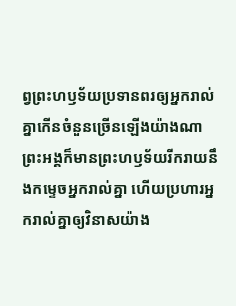ព្វព្រះហឫទ័យប្រទានពរឲ្យអ្នករាល់គ្នាកើនចំនួនច្រើនឡើងយ៉ាងណា ព្រះអង្គក៏មានព្រះហឫទ័យរីករាយនឹងកម្ទេចអ្នករាល់គ្នា ហើយប្រហារអ្នករាល់គ្នាឲ្យវិនាសយ៉ាង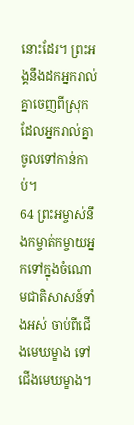នោះដែរ។ ព្រះអង្គនឹងដកអ្នករាល់គ្នាចេញពីស្រុក ដែលអ្នករាល់គ្នាចូលទៅកាន់កាប់។
64 ព្រះអម្ចាស់នឹងកម្ចាត់កម្ចាយអ្នកទៅក្នុងចំណោមជាតិសាសន៍ទាំងអស់ ចាប់ពីជើងមេឃម្ខាង ទៅជើងមេឃម្ខាង។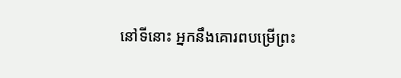នៅទីនោះ អ្នកនឹងគោរពបម្រើព្រះ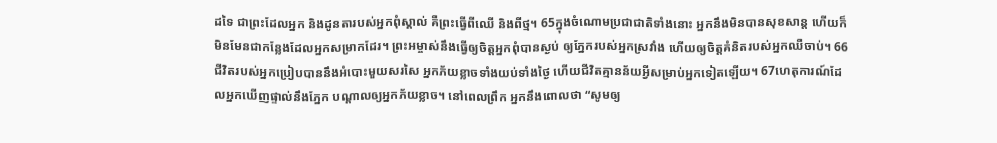ដទៃ ជាព្រះដែលអ្នក និងដូនតារបស់អ្នកពុំស្គាល់ គឺព្រះធ្វើពីឈើ និងពីថ្ម។ 65ក្នុងចំណោមប្រជាជាតិទាំងនោះ អ្នកនឹងមិនបានសុខសាន្ត ហើយក៏មិនមែនជាកន្លែងដែលអ្នកសម្រាកដែរ។ ព្រះអម្ចាស់នឹងធ្វើឲ្យចិត្តអ្នកពុំបានស្ងប់ ឲ្យភ្នែករបស់អ្នកស្រវាំង ហើយឲ្យចិត្តគំនិតរបស់អ្នកឈឺចាប់។ 66ជីវិតរបស់អ្នកប្រៀបបាននឹងអំបោះមួយសរសៃ អ្នកភ័យខ្លាចទាំងយប់ទាំងថ្ងៃ ហើយជីវិតគ្មានន័យអ្វីសម្រាប់អ្នកទៀតឡើយ។ 67ហេតុការណ៍ដែលអ្នកឃើញផ្ទាល់នឹងភ្នែក បណ្ដាលឲ្យអ្នកភ័យខ្លាច។ នៅពេលព្រឹក អ្នកនឹងពោលថា “សូមឲ្យ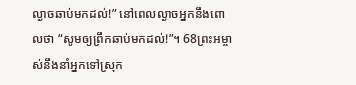ល្ងាចឆាប់មកដល់!” នៅពេលល្ងាចអ្នកនឹងពោលថា “សូមឲ្យព្រឹកឆាប់មកដល់!”។ 68ព្រះអម្ចាស់នឹងនាំអ្នកទៅស្រុក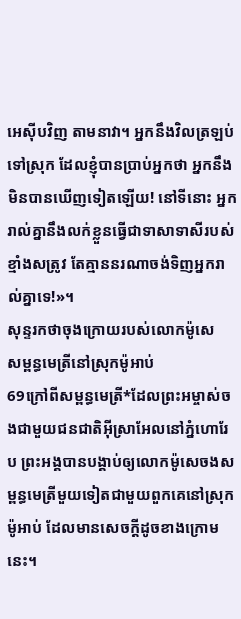អេស៊ីបវិញ តាមនាវា។ អ្នកនឹងវិលត្រឡប់ទៅស្រុក ដែលខ្ញុំបានប្រាប់អ្នកថា អ្នកនឹងមិនបានឃើញទៀតឡើយ! នៅទីនោះ អ្នករាល់គ្នានឹងលក់ខ្លួនធ្វើជាទាសាទាសីរបស់ខ្មាំងសត្រូវ តែគ្មាននរណាចង់ទិញអ្នករាល់គ្នាទេ!»។
សុន្ទរកថាចុងក្រោយរបស់លោកម៉ូសេ
សម្ពន្ធមេត្រីនៅស្រុកម៉ូអាប់
69ក្រៅពីសម្ពន្ធមេត្រី*ដែលព្រះអម្ចាស់ចងជាមួយជនជាតិអ៊ីស្រាអែលនៅភ្នំហោរែប ព្រះអង្គបានបង្គាប់ឲ្យលោកម៉ូសេចងសម្ពន្ធមេត្រីមួយទៀតជាមួយពួកគេនៅស្រុកម៉ូអាប់ ដែលមានសេចក្ដីដូចខាងក្រោមនេះ។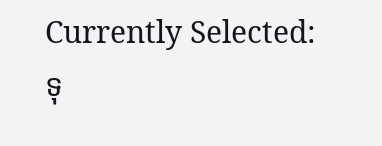Currently Selected:
ទុ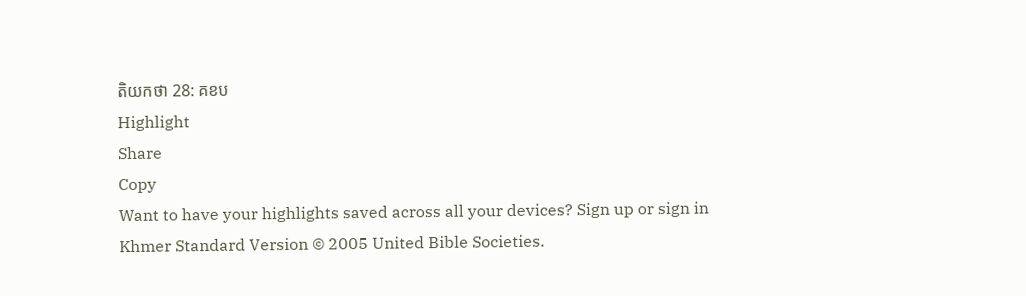តិយកថា 28: គខប
Highlight
Share
Copy
Want to have your highlights saved across all your devices? Sign up or sign in
Khmer Standard Version © 2005 United Bible Societies.